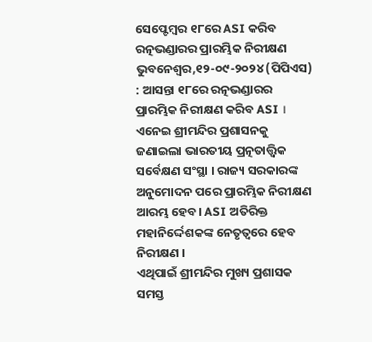ସେପ୍ଟେମ୍ବର ୧୮ରେ ASI କରିବ ରତ୍ନଭଣ୍ଡାରର ପ୍ରାରମ୍ଭିକ ନିରୀକ୍ଷଣ
ଭୁବନେଶ୍ୱର,୧୨-୦୯-୨୦୨୪ (ପିପିଏସ) : ଆସନ୍ତା ୧୮ରେ ରତ୍ନଭଣ୍ଡାରର ପ୍ରାରମ୍ଭିକ ନିରୀକ୍ଷଣ କରିବ ASI । ଏନେଇ ଶ୍ରୀମନ୍ଦିର ପ୍ରଶାସନକୁ ଜଣାଇଲା ଭାରତୀୟ ପ୍ରତ୍ନତାତ୍ତ୍ବିକ ସର୍ବେକ୍ଷଣ ସଂସ୍ଥା । ରାଜ୍ୟ ସରକାରଙ୍କ ଅନୁମୋଦନ ପରେ ପ୍ରାରମ୍ଭିକ ନିରୀକ୍ଷଣ ଆରମ୍ଭ ହେବ। ASI ଅତିରିକ୍ତ ମହାନିର୍ଦ୍ଦେଶକଙ୍କ ନେତୃତ୍ବରେ ହେବ ନିରୀକ୍ଷଣ ।
ଏଥିପାଇଁ ଶ୍ରୀମନ୍ଦିର ମୁଖ୍ୟ ପ୍ରଶାସକ ସମସ୍ତ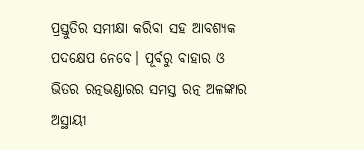ପ୍ରସ୍ତୁତିର ସମୀକ୍ଷା କରିବା ସହ ଆବଶ୍ୟକ ପଦକ୍ଷେପ ନେବେ। ପୂର୍ବରୁ ବାହାର ଓ ଭିତର ରତ୍ନଭଣ୍ଡାରର ସମସ୍ତ ରତ୍ନ ଅଳଙ୍କାର ଅସ୍ଥାୟୀ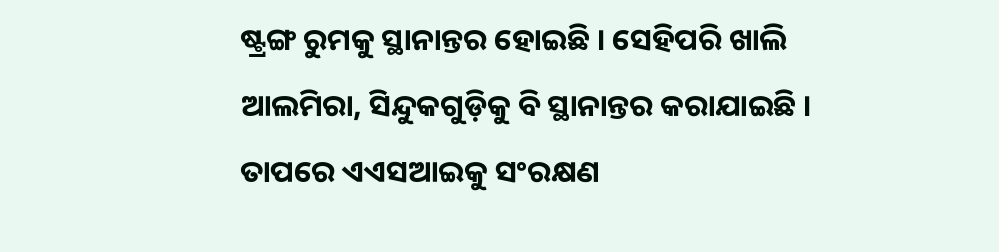ଷ୍ଟ୍ରଙ୍ଗ ରୁମକୁ ସ୍ଥାନାନ୍ତର ହୋଇଛି । ସେହିପରି ଖାଲି ଆଲମିରା, ସିନ୍ଦୁକଗୁଡ଼ିକୁ ବି ସ୍ଥାନାନ୍ତର କରାଯାଇଛି । ତାପରେ ଏଏସଆଇକୁ ସଂରକ୍ଷଣ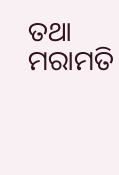ତଥା ମରାମତି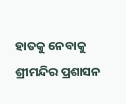ହାତକୁ ନେବାକୁ ଶ୍ରୀମନ୍ଦିର ପ୍ରଶାସନ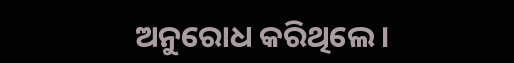ଅନୁରୋଧ କରିଥିଲେ ।